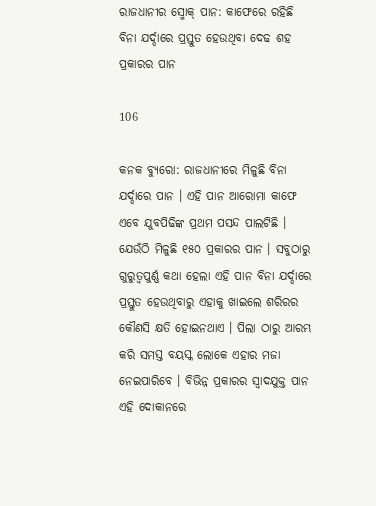ରାଜଧାନୀର ସ୍ମୋକ୍ ପାନ: କାଫେରେ ରହିଛି ବିନା ଯର୍ଦ୍ଦାରେ ପ୍ରସ୍ତୁତ ହେଉଥିବା ଦେଢ ଶହ ପ୍ରକାରର ପାନ

106

କନକ ବ୍ୟୁରୋ: ରାଜଧାନୀରେ ମିଳୁଛି ବିନା ଯର୍ଦ୍ଦାରେ ପାନ । ଏହି ପାନ ଆରୋମା କାଫେ ଏବେ ଯୁବପିଢିଙ୍କ ପ୍ରଥମ ପସନ୍ଦ ପାଲଟିଛି । ଯେଉଁଠି ମିଳୁଛି ୧୫୦ ପ୍ରକାରର ପାନ । ସବୁଠାରୁ ଗୁରୁତ୍ୱପୁର୍ଣ୍ଣ କଥା ହେଲା ଏହି ପାନ ବିନା ଯର୍ଦ୍ଦାରେ ପ୍ରସ୍ତୁତ ହେଉଥିବାରୁ ଏହାକୁ ଖାଇଲେ ଶରିରର କୌଣସି କ୍ଷତି ହୋଇନଥାଏ । ପିଲା ଠାରୁ ଆରମ୍ଭ କରି ସମସ୍ତ ବୟସ୍କ ଲୋକେ ଏହାର ମଜା ନେଇପାରିବେ । ବିଭିନ୍ନ ପ୍ରକାରର ସ୍ୱାଦଯୁକ୍ତ ପାନ ଏହି ଦୋକାନରେ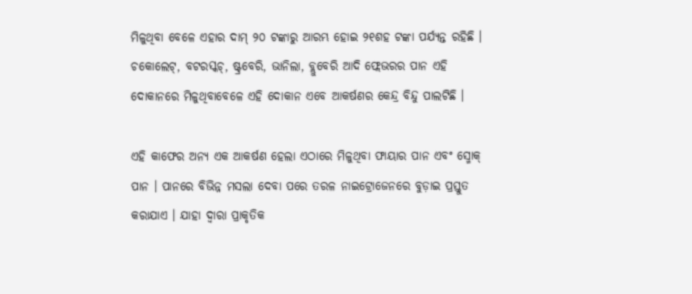ମିଳୁଥିବା ବେଳେ ଏହାର ଦାମ୍ ୨୦ ଟଙ୍କାରୁ ଆରମ୍ଭ ହୋଇ ୨୧ଶହ ଟଙ୍କା ପର୍ଯ୍ୟନ୍ତ ରହିଛି । ଚକୋଲେଟ୍, ବଟରସ୍କଚ୍, ଷ୍ଟ୍ରବେରି, ଭାନିଲା, ବ୍ଲୁବେରି ଆଦି ଫ୍ଲେଭରର ପାନ ଏହି ଦୋକାନରେ ମିଳୁଥିବାବେଳେ ଏହି ଦୋକାନ ଏବେ ଆକର୍ଷଣର କେନ୍ଦ୍ର ବିନ୍ଦୁ ପାଲଟିଛି ।

ଏହି କାଫେର ଅନ୍ୟ ଏକ ଆକର୍ଷଣ ହେଲା ଏଠାରେ ମିଳୁଥିବା ଫାୟାର ପାନ ଏବଂ ସ୍ମୋକ୍ ପାନ । ପାନରେ ବିଭିନ୍ନ ମସଲା ଦେବା ପରେ ତରଳ ନାଇଟ୍ରୋଜେନରେ ବୁଡ଼ାଇ ପ୍ରସ୍ତୁତ କରାଯାଏ । ଯାହା ଦ୍ୱାରା ପ୍ରାକୃତିକ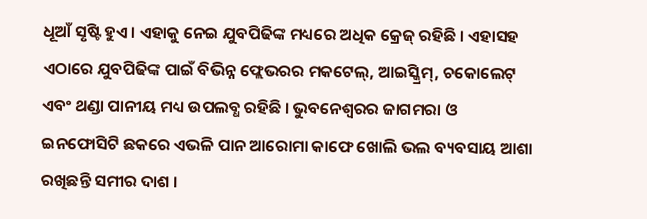ଧୂଆଁ ସୃଷ୍ଟି ହୁଏ । ଏହାକୁ ନେଇ ଯୁବପିଢିଙ୍କ ମଧ୍ୟରେ ଅଧିକ କ୍ରେଜ୍ ରହିଛି । ଏହାସହ ଏଠାରେ ଯୁବପିଢିଙ୍କ ପାଇଁ ବିଭିନ୍ନ ଫ୍ଲେଭରର ମକଟେଲ୍, ଆଇସ୍କ୍ରିମ୍, ଚକୋଲେଟ୍ ଏବଂ ଥଣ୍ଡା ପାନୀୟ ମଧ୍ୟ ଉପଲବ୍ଧ ରହିଛି । ଭୁବନେଶ୍ୱରର ଜାଗମରା ଓ ଇନଫୋସିଟି ଛକରେ ଏଭଳି ପାନ ଆରୋମା କାଫେ ଖୋଲି ଭଲ ବ୍ୟବସାୟ ଆଶା ରଖିଛନ୍ତି ସମୀର ଦାଶ ।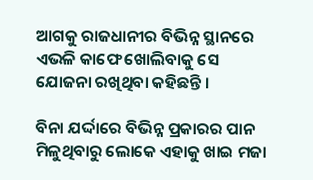ଆଗକୁ ରାଜଧାନୀର ବିଭିନ୍ନ ସ୍ଥାନରେ ଏଭଳି କାଫେ ଖୋଲିବାକୁ ସେ ଯୋଜନା ରଖିଥିବା କହିଛନ୍ତି ।

ବିନା ଯର୍ଦ୍ଦାରେ ବିଭିନ୍ନ ପ୍ରକାରର ପାନ ମିଳୁଥିବାରୁ ଲୋକେ ଏହାକୁ ଖାଇ ମଜା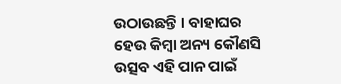ଉଠାଉଛନ୍ତି । ବାହାଘର ହେଉ କିମ୍ବା ଅନ୍ୟ କୌଣସି ଉତ୍ସବ ଏହି ପାନ ପାଇଁ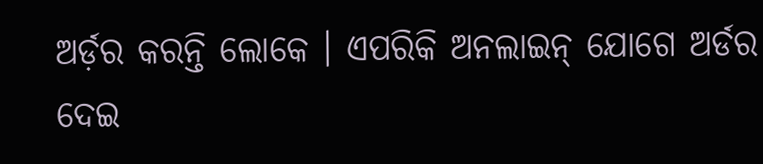ଅର୍ଡ଼ର କରନ୍ତି ଲୋକେ । ଏପରିକି ଅନଲାଇନ୍ ଯୋଗେ ଅର୍ଡର ଦେଇ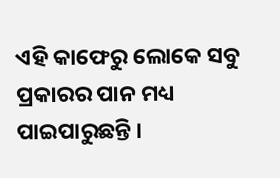ଏହି କାଫେରୁ ଲୋକେ ସବୁ ପ୍ରକାରର ପାନ ମଧ୍ୟ ପାଇପାରୁଛନ୍ତି ।